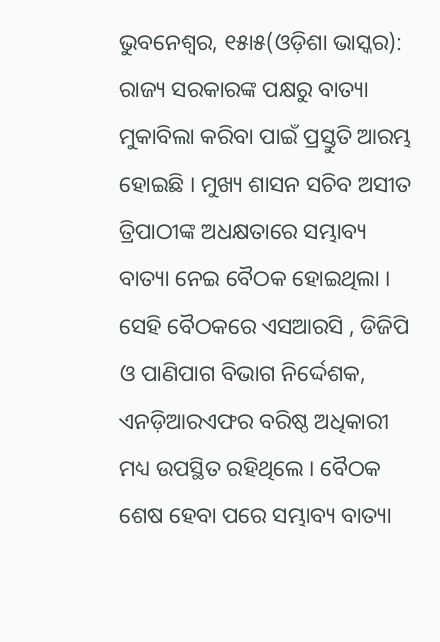ଭୁବନେଶ୍ୱର, ୧୫ା୫(ଓଡ଼ିଶା ଭାସ୍କର): ରାଜ୍ୟ ସରକାରଙ୍କ ପକ୍ଷରୁ ବାତ୍ୟା ମୁକାବିଲା କରିବା ପାଇଁ ପ୍ରସ୍ତୁତି ଆରମ୍ଭ ହୋଇଛି । ମୁଖ୍ୟ ଶାସନ ସଚିବ ଅସୀତ ତ୍ରିପାଠୀଙ୍କ ଅଧକ୍ଷତାରେ ସମ୍ଭାବ୍ୟ ବାତ୍ୟା ନେଇ ବୈଠକ ହୋଇଥିଲା । ସେହି ବୈଠକରେ ଏସଆରସି , ଡିଜିପି ଓ ପାଣିପାଗ ବିଭାଗ ନିର୍ଦ୍ଦେଶକ, ଏନଡ଼ିଆରଏଫର ବରିଷ୍ଠ ଅଧିକାରୀ ମଧ୍ୟ ଉପସ୍ଥିତ ରହିଥିଲେ । ବୈଠକ ଶେଷ ହେବା ପରେ ସମ୍ଭାବ୍ୟ ବାତ୍ୟା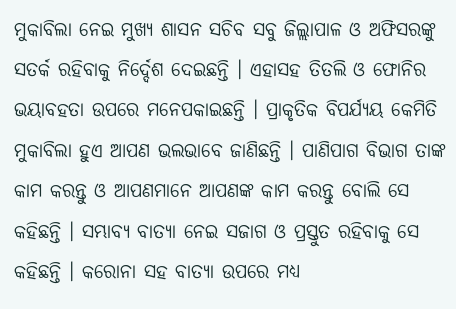ମୁକାବିଲା ନେଇ ମୁଖ୍ୟ ଶାସନ ସଚିବ ସବୁ ଜିଲ୍ଲାପାଳ ଓ ଅଫିସରଙ୍କୁ ସତର୍କ ରହିବାକୁ ନିର୍ଦ୍ଦେଶ ଦେଇଛନ୍ତି । ଏହାସହ ତିତଲି ଓ ଫୋନିର ଭୟାବହତା ଉପରେ ମନେପକାଇଛନ୍ତି । ପ୍ରାକୃତିକ ବିପର୍ଯ୍ୟୟ କେମିତି ମୁକାବିଲା ହୁଏ ଆପଣ ଭଲଭାବେ ଜାଣିଛନ୍ତି । ପାଣିପାଗ ବିଭାଗ ତାଙ୍କ କାମ କରନ୍ତୁ ଓ ଆପଣମାନେ ଆପଣଙ୍କ କାମ କରନ୍ତୁ ବୋଲି ସେ କହିଛନ୍ତି । ସମ୍ଭାବ୍ୟ ବାତ୍ୟା ନେଇ ସଜାଗ ଓ ପ୍ରସ୍ତୁତ ରହିବାକୁ ସେ କହିଛନ୍ତି । କରୋନା ସହ ବାତ୍ୟା ଉପରେ ମଧ୍ୟ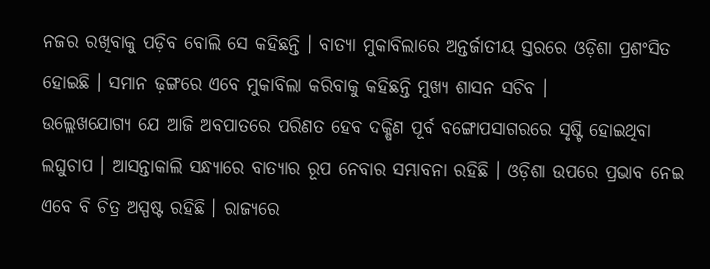ନଜର ରଖିବାକୁ ପଡ଼ିବ ବୋଲି ସେ କହିଛନ୍ତି । ବାତ୍ୟା ମୁକାବିଲାରେ ଅନ୍ତର୍ଜାତୀୟ ସ୍ତରରେ ଓଡ଼ିଶା ପ୍ରଶଂସିତ ହୋଇଛି । ସମାନ ଢ଼ଙ୍ଗରେ ଏବେ ମୁକାବିଲା କରିବାକୁ କହିଛନ୍ତି ମୁଖ୍ୟ ଶାସନ ସଚିବ ।
ଉଲ୍ଲେଖଯୋଗ୍ୟ ଯେ ଆଜି ଅବପାତରେ ପରିଣତ ହେବ ଦକ୍ଷିଣ ପୂର୍ବ ବଙ୍ଗୋପସାଗରରେ ସୃଷ୍ଟି ହୋଇଥିବା ଲଘୁଚାପ । ଆସନ୍ତାକାଲି ସନ୍ଧ୍ୟାରେ ବାତ୍ୟାର ରୂପ ନେବାର ସମ୍ଭାବନା ରହିଛି । ଓଡ଼ିଶା ଉପରେ ପ୍ରଭାବ ନେଇ ଏବେ ବି ଚିତ୍ର ଅସ୍ପଷ୍ଟ ରହିଛି । ରାଜ୍ୟରେ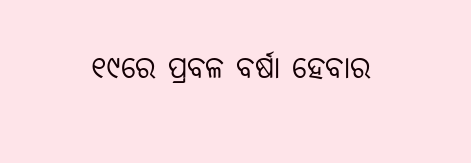୧୯ରେ ପ୍ରବଳ ବର୍ଷା ହେବାର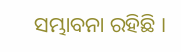ସମ୍ଭାବନା ରହିଛି ।